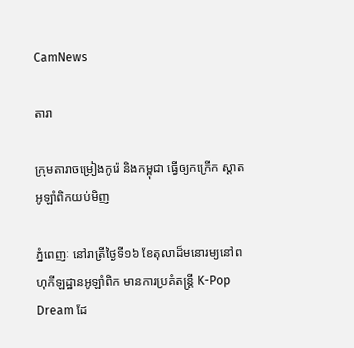CamNews

តារា

ក្រុមតារាចម្រៀងកូរ៉េ និងកម្ពុជា ធ្វើឲ្យកក្រើក ស្តាតអូឡាំពិកយប់មិញ

ភ្នំពេញៈ នៅរាត្រីថ្ងៃទី១៦ ខែតុលាដ៏មនោរម្យនៅពហុកីឡដ្ឋានអូឡាំពិក មានការប្រគំតន្ត្រី K-Pop Dream ដែ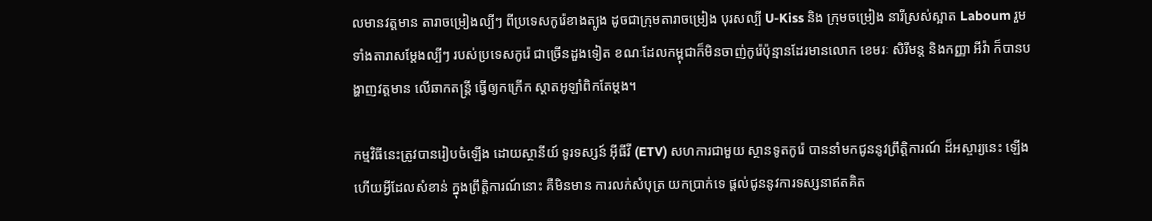លមានវត្តមាន តារាចម្រៀងល្បីៗ ពីប្រទេសកូរ៉េខាងត្បូង ដូចជាក្រុមតារាចម្រៀង បុរសល្បី U-Kiss និង ក្រុមចម្រៀង នារីស្រស់ស្អាត Laboum រួមទាំងតារាសម្ដែងល្បីៗ របស់ប្រទេសកូរ៉េ ជាច្រើនដួងទៀត ខណៈដែលកម្ពុជាក៏មិនចាញ់កូរ៉េប៉ុន្មានដែរមានលោក ខេមរៈ សិរីមន្ត និងកញ្ញា អីវ៉ា ក៏បានបង្ហាញវត្តមាន លើឆាកតន្ត្រី ធ្វើឲ្យកក្រើក ស្តាតអូឡាំពិកតែម្តង។

កម្មវិធីនេះត្រូវបានរៀបចំឡើង ដោយស្ថានីយ៍ ទូរទស្សន៍ អ៊ីធីវី (ETV) សហការជាមួយ ស្ថានទូតកូរ៉េ បាននាំមកជូននូវព្រឹត្តិការណ៍ ដ៏អស្ចារ្យនេះ ឡើង ហើយអ្វីដែលសំខាន់ ក្នុងព្រឹត្តិការណ៍នោះ គឺមិនមាន ការលក់សំបុត្រ យកប្រាក់ទេ ផ្តល់ជូននូវការទស្សនាឥតគិត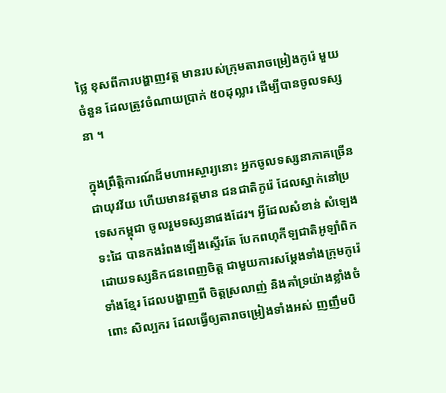ថ្លៃ ខុសពីការបង្ហាញវត្ត មានរបស់ក្រុមតារាចម្រៀងកូរ៉េ មួយចំនួន ដែលត្រូវចំណាយប្រាក់ ៥០ដុល្លារ ដើម្បីបានចូលទស្សនា ។

ក្នុងព្រឹត្តិការណ៍ដ៏មហាអស្ចារ្យនោះ អ្នកចូលទស្សនាភាគច្រើន ជាយុវវ័យ ហើយមានវត្តមាន ជនជាតិកូរ៉េ ដែលស្នាក់នៅប្រទេសកម្ពុជា ចូលរួមទស្សនាផងដែរ។ អ្វីដែលសំខាន់ សំឡេងទះដៃ បានកងរំពងឡើងស្ទើរតែ បែកពហុកីឡជាតិអូឡាំពិក ដោយទស្សនិកជនពេញចិត្ត ជាមួយការសម្ដែងទាំងក្រុមកូរ៉េ ទាំងខ្មែរ ដែលបង្ហាញពី ចិត្តស្រលាញ់ និងគាំទ្រយ៉ាងខ្លាំងចំពោះ សិល្បករ ដែលធ្វើឲ្យតារាចម្រៀងទាំងអស់ ញញឹមបិ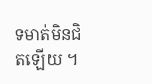ទមាត់មិនជិតឡើយ ។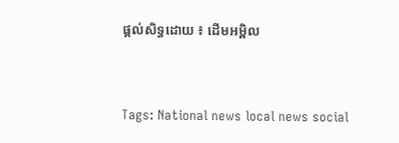ផ្តល់សិទ្ធដោយ ៖ ដើមអម្ពិល


Tags: National news local news social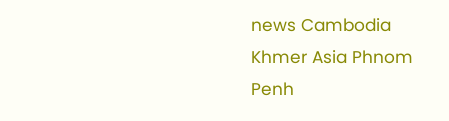news Cambodia Khmer Asia Phnom Penh